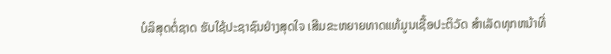ບໍລິສຸດຕໍ່ຊາດ ຮັບໃຊ້ປະຊາຊົນຢ່າງສຸດໃຈ ເສີມຂະຫຍາຍທາດແທ້ມູນເຊື້ອປະຕິວັດ ສໍາເລັດທຸກຫນ້າທີ່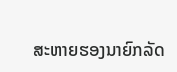ສະຫາຍຮອງນາຍົກລັດ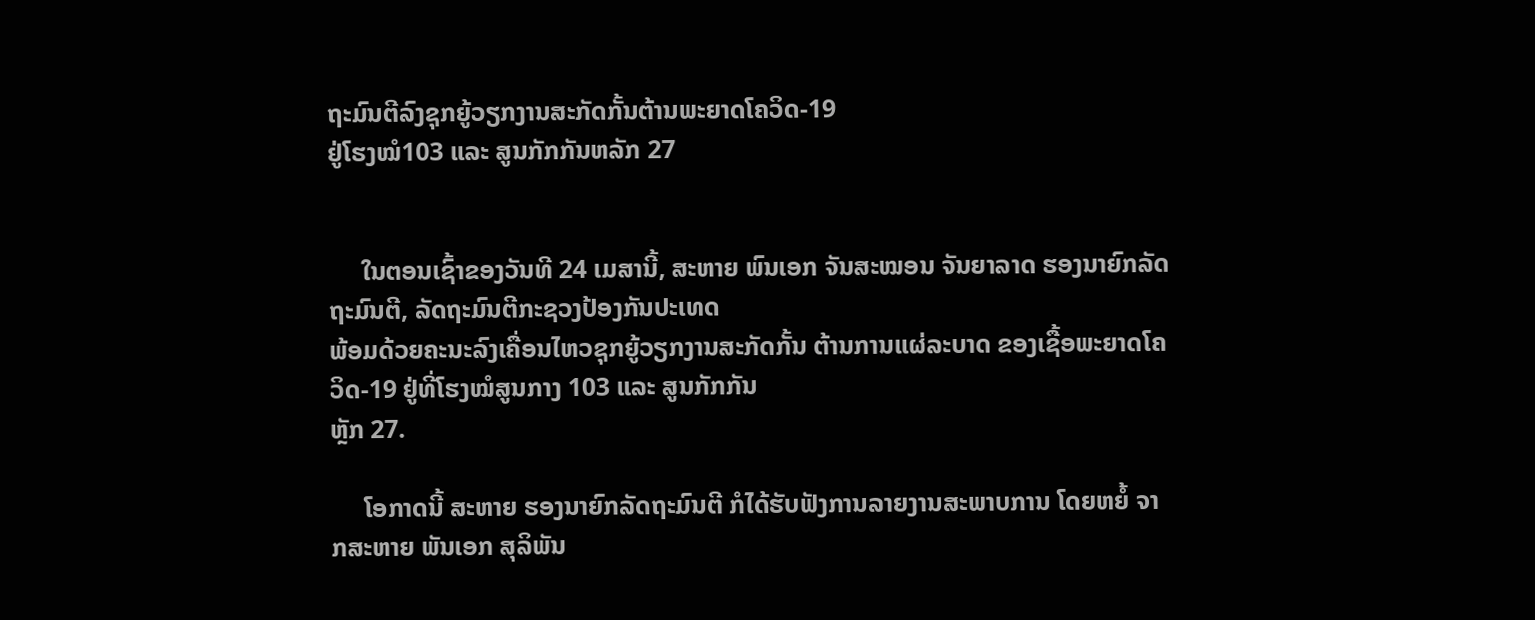ຖະມົນຕີລົງຊຸກຍູ້ວຽກງານສະກັດກັ້ນຕ້ານພະຍາດໂຄວິດ-19
ຢູ່ໂຮງໝໍ103 ແລະ ສູນກັກກັນຫລັກ 27


     ໃນຕອນເຊົ້າຂອງວັນທີ 24 ເມສານີ້, ສະຫາຍ ພົນເອກ ຈັນສະໝອນ ຈັນຍາລາດ ຮອງນາຍົກລັດຖະມົນຕີ, ລັດຖະມົນຕີກະຊວງປ້ອງກັນປະເທດ
ພ້ອມດ້ວຍຄະນະລົງເຄື່ອນໄຫວຊຸກຍູ້ວຽກງານສະກັດກັ້ນ ຕ້ານການແຜ່ລະບາດ ຂອງເຊື້ອພະຍາດໂຄວິດ-19 ຢູ່ທີ່ໂຮງໝໍສູນກາງ 103 ແລະ ສູນກັກກັນ
ຫຼັກ 27.

     ໂອກາດນີ້ ສະຫາຍ ຮອງນາຍົກລັດຖະມົນຕີ ກໍໄດ້ຮັບຟັງການລາຍງານສະພາບການ ໂດຍຫຍໍ້ ຈາກສະຫາຍ ພັນເອກ ສຸລິພັນ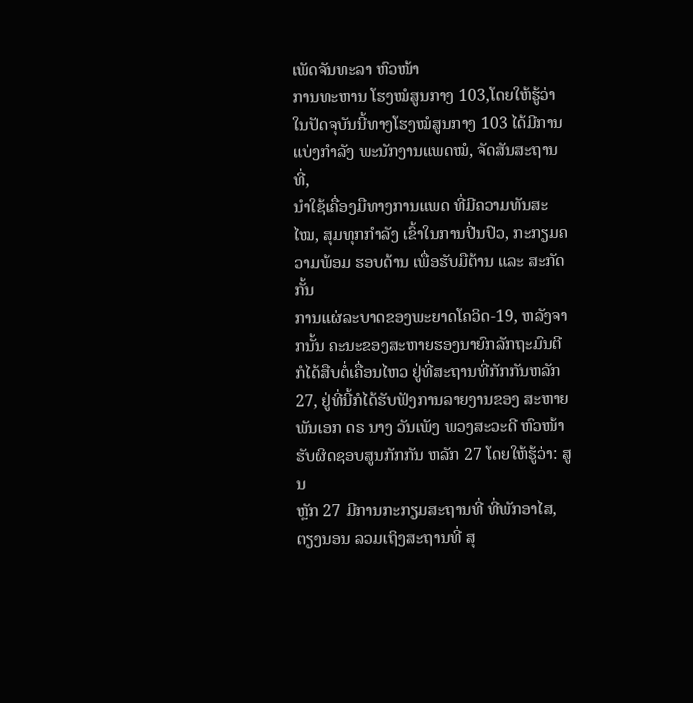ເພັດຈັນທະລາ ຫົວໜ້າ
ການທະຫານ ໂຮງໝໍສູນກາງ 103,ໂດຍໃຫ້ຮູ້ວ່າ ໃນປັດຈຸບັນນີ້ທາງໂຮງໝໍສູນກາງ 103 ໄດ້ມີການແບ່ງກໍາລັງ ພະນັກງານແພດໝໍ, ຈັດສັນສະຖານທີ່,
ນຳໃຊ້ເຄື່ອງມືທາງການແພດ ທີ່ມີຄວາມທັນສະໄໝ, ສຸມທຸກກຳລັງ ເຂົ້າໃນການປີ່ນປົວ, ກະກຽມຄວາມພ້ອມ ຮອບດ້ານ ເພື່ອຮັບມືຕ້ານ ແລະ ສະກັດກັ້ນ
ການແຜ່ລະບາດຂອງພະຍາດໂຄວິດ-19, ຫລັງຈາກນັ້ນ ຄະນະຂອງສະຫາຍຮອງນາຍົກລັກຖະມົນຕີ ກໍໄດ້ສືບຕໍ່ເຄື່ອນໄຫວ ຢູ່ທີ່ສະຖານທີ່ກັກກັນຫລັກ
27, ຢູ່ທີ່ນີ້ກໍໄດ້ຮັບຟັງການລາຍງານຂອງ ສະຫາຍ ພັນເອກ ດຣ ນາງ ວັນເພັງ ພວງສະວະດີ ຫົວໜ້າຮັບຜິດຊອບສູນກັກກັນ ຫລັກ 27 ໂດຍໃຫ້ຮູ້ວ່າ: ສູນ
ຫຼັກ 27 ມີການກະກຽມສະຖານທີ່ ທີ່ພັກອາໄສ, ຕຽງນອນ ລວມເຖິງສະຖານທີ່ ສຸ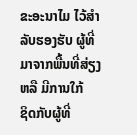ຂະອະນາໄມ ໄວ້ສຳລັບຮອງຮັບ ຜູ້ທີ່ມາຈາກພື້ນທີ່ສ່ຽງ ຫລື ມີການໃກ້
ຊິດກັບຜູ້ທີ່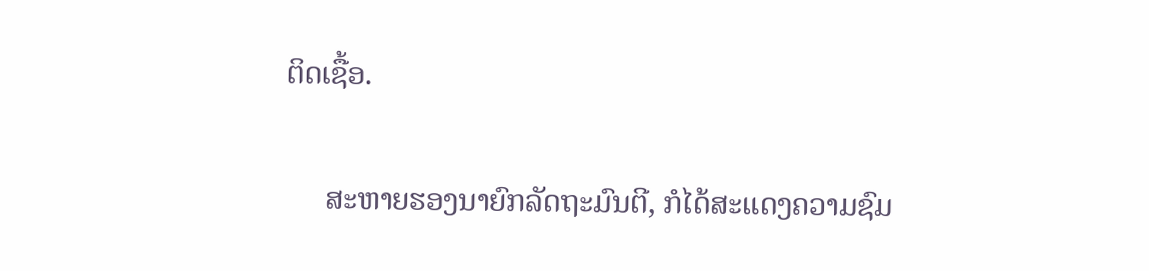ຕິດເຊື້ອ.

     ສະຫາຍຮອງນາຍົກລັດຖະມົນຕີ, ກໍໄດ້ສະແດງຄວາມຊົມ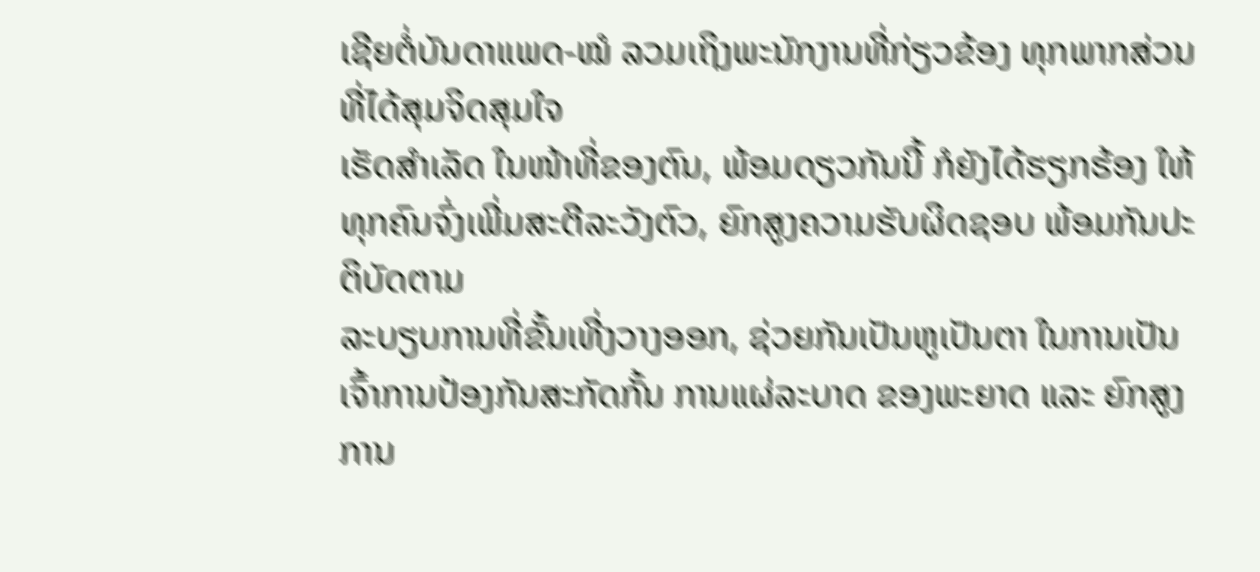ເຊີຍຕໍ່ບັນດາແພດ-ໝໍ ລວມເຖິງພະນັກງານທີ່ກ່ຽວຂ້ອງ ທຸກພາກສ່ວນທີ່ໄດ້ສຸມຈິດສຸມໃຈ
ເຮັດສຳເລັດ ໃນໜ້າທີ່ຂອງຕົນ, ພ້ອມດຽວກັນນີ້ ກໍຍັງໄດ້ຮຽກຮ້ອງ ໃຫ້ທຸກຄົນຈົ່ງເພີ່ມສະຕີລະວັງຕົວ, ຍົກສູງຄວາມຮັບຜິດຊອບ ພ້ອມກັນປະຕິບັດຕາມ
ລະບຽບການທີ່ຂັ້ນເທີ່ງວາງອອກ, ຊ່ວຍກັນເປັນຫູເປັນຕາ ໃນການເປັນເຈົ້າການປ້ອງກັນສະກັດກັ້ນ ການແຜ່ລະບາດ ຂອງພະຍາດ ແລະ ຍົກສູງການ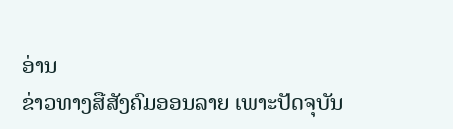ອ່ານ
ຂ່າວທາງສືສັງຄົມອອນລາຍ ເພາະປັດຈຸບັນ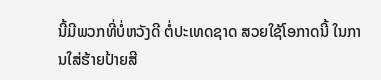ນີ້ມີພວກທີ່ບໍ່ຫວັງດີ ຕໍ່ປະເທດຊາດ ສວຍໃຊ້ໂອກາດນີ້ ໃນການໃສ່ຮ້າຍປ້າຍສີ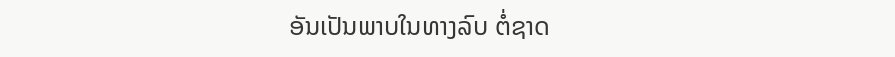ອັນເປັນພາບໃນທາງລົບ ຕໍ່ຊາດ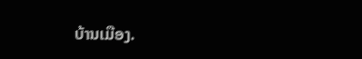ບ້ານເມືອງ.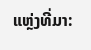ແຫຼ່ງທີ່ມາ: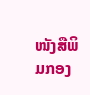ໜັງສືພິມກອງ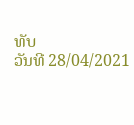ທັບ
ວັນທີ 28/04/2021